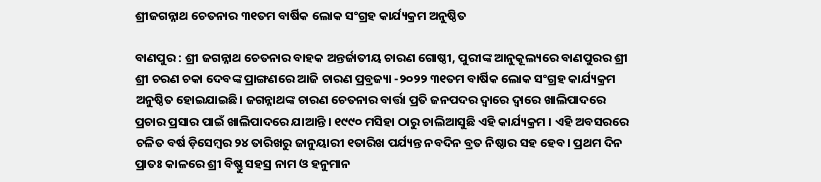ଶ୍ରୀଜଗନ୍ନାଥ ଚେତନାର ୩୧ତମ ବାର୍ଷିକ ଲୋକ ସଂଗ୍ରହ କାର୍ଯ୍ୟକ୍ରମ ଅନୁଷ୍ଠିତ

ବାଣପୁର : ଶ୍ରୀ ଜଗନ୍ନାଥ ଚେତନାର ବାହକ ଅନ୍ତର୍ଜାତୀୟ ଚାରଣ ଗୋଷ୍ଠୀ, ପୁରୀଙ୍କ ଆନୁକୂଲ୍ୟରେ ବାଣପୁରର ଶ୍ରୀ ଶ୍ରୀ ଚରଣ ଚକା ଦେବଙ୍କ ପ୍ରାଙ୍ଗଣରେ ଆଜି ଚାରଣ ପ୍ରବ୍ରଜ୍ୟା -୨୦୨୨ ୩୧ତମ ବାର୍ଷିକ ଲୋକ ସଂଗ୍ରହ କାର୍ଯ୍ୟକ୍ରମ ଅନୁଷ୍ଠିତ ହୋଇଯାଇଛି। ଜଗନ୍ନାଥଙ୍କ ଚାରଣ ଚେତନାର ବାର୍ତ୍ତା ପ୍ରତି ଜନପଦର ଦ୍ୱାରେ ଦ୍ୱାରେ ଖାଲିପାଦରେ ପ୍ରଚାର ପ୍ରସାର ପାଇଁ ଖାଲିପାଦରେ ଯାଆନ୍ତି । ୧୯୯୦ ମସିହା ଠାରୁ ଚାଲିଆସୁଛି ଏହି କାର୍ଯ୍ୟକ୍ରମ । ଏହି ଅବସରରେ ଚଳିତ ବର୍ଷ ଡ଼ିସେମ୍ବର ୨୪ ତାରିଖରୁ ଜାନୁୟାରୀ ୧ତାରିଖ ପର୍ଯ୍ୟନ୍ତ ନବଦିନ ବ୍ରତ ନିଷ୍ଠାର ସହ ହେବ। ପ୍ରଥମ ଦିନ ପ୍ରାତଃ କାଳରେ ଶ୍ରୀ ବିଷ୍ଣୁ ସହସ୍ର ନାମ ଓ ହନୁମାନ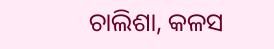ଚାଲିଶା, କଳସ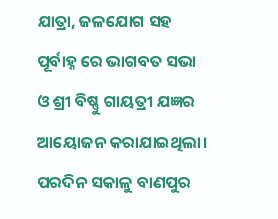ଯାତ୍ରା, ଜଳଯୋଗ ସହ ପୂର୍ବାହ୍ନ ରେ ଭାଗବତ ସଭା ଓ ଶ୍ରୀ ବିଷ୍ଣୁ ଗାୟତ୍ରୀ ଯଜ୍ଞର ଆୟୋଜନ କରାଯାଇଥିଲା। ପରଦିନ ସକାଳୁ ବାଣପୁର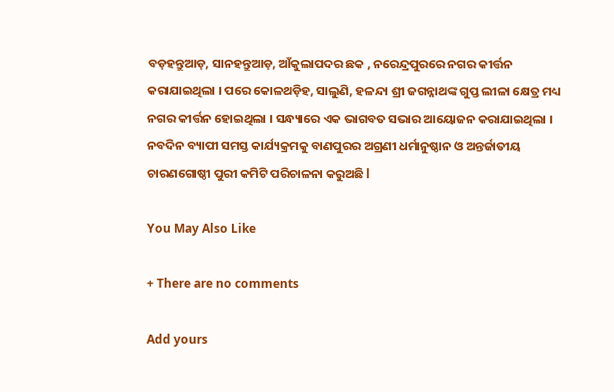ବଡ଼ହନ୍ତୁଆଡ଼, ସାନହନ୍ତୁଆଡ଼, ଆଁକୁଲାପଦର ଛକ , ନରେନ୍ଦ୍ରପୁରରେ ନଗର କୀର୍ତ୍ତନ କରାଯାଇଥିଲା । ପରେ କୋଳଥଡ଼ିହ, ସାଲୁଣି, ହଳନ୍ଦା ଶ୍ରୀ ଜଗନ୍ନାଥଙ୍କ ଗୁପ୍ତ ଲୀଳା କ୍ଷେତ୍ର ମଧ୍ୟ ନଗର କୀର୍ତ୍ତନ ହୋଇଥିଲା । ସନ୍ଧ୍ୟାରେ ଏକ ଭାଗବତ ସଭାର ଆୟୋଜନ କରାଯାଇଥିଲା । ନବଦିନ ବ୍ୟାପୀ ସମସ୍ତ କାର୍ଯ୍ୟକ୍ରମକୁ ବାଣପୁରର ଅଗ୍ରଣୀ ଧର୍ମାନୁଷ୍ଠାନ ଓ ଅନ୍ତର୍ଜାତୀୟ ଚାରଣଗୋଷ୍ଠୀ ପୁରୀ କମିଟି ପରିଚାଳନା କରୁଅଛି l

You May Also Like

+ There are no comments

Add yours